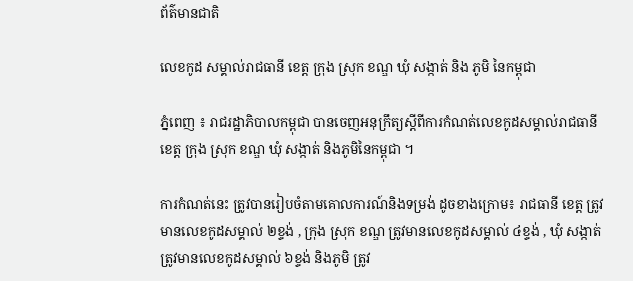ព័ត៌មានជាតិ

លេខកូដ សម្គាល់រាជធានី ខេត្ត ក្រុង ស្រុក ខណ្ឌ ឃុំ សង្កាត់ និង ភូមិ នៃកម្ពុជា

ភ្នំពេញ ៖ រាជរដ្ឋាភិបាលកម្ពុជា បានចេញអនុក្រឹត្យស្តីពីការកំណត់លេខកូដសម្គាល់រាជធានី ខេត្ត ក្រុង ស្រុក ខណ្ឌ ឃុំ សង្កាត់ និងភូមិនៃកម្ពុជា ។

ការកំណត់នេះ ត្រូវបានរៀបចំតាមគោលការណ៍និងទម្រង់ ដូចខាងក្រោម៖ រាជធានី ខេត្ត ត្រូវមានលេខកូដសម្គាល់ ២ខ្ទង់ , ក្រុង ស្រុក ខណ្ឌ ត្រូវមានលេខកូដសម្គាល់ ៤ខ្ទង់ , ឃុំ សង្កាត់ ត្រូវមានលេខកូដសម្គាល់ ៦ខ្ទង់ និងភូមិ ត្រូវ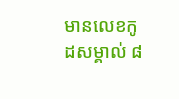មានលេខកូដសម្គាល់ ៨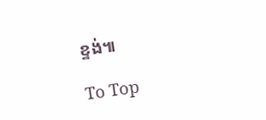ខ្ទង់៕

To Top